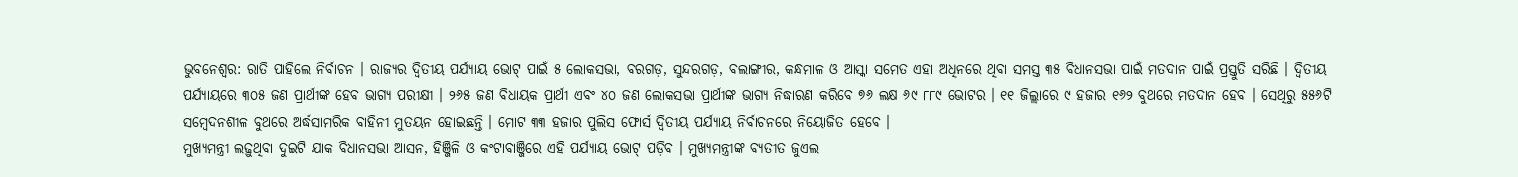ଭୁବନେଶ୍ୱର: ରାତି ପାହିଲେ ନିର୍ବାଚନ । ରାଜ୍ୟର ଦ୍ୱିତୀୟ ପର୍ଯ୍ୟାୟ ଭୋଟ୍ ପାଇଁ ୫ ଲୋକସଭା, ବରଗଡ଼, ସୁନ୍ଦରଗଡ଼, ବଲାଙ୍ଗୀର, କନ୍ଧମାଳ ଓ ଆସ୍କା ସମେତ ଏହା ଅଧିନରେ ଥିବା ସମସ୍ତ ୩୫ ବିଧାନସଭା ପାଇଁ ମତଦାନ ପାଇଁ ପ୍ରସ୍ତୁତି ସରିଛି । ଦ୍ୱିତୀୟ ପର୍ଯ୍ୟାୟରେ ୩୦୫ ଜଣ ପ୍ରାର୍ଥୀଙ୍କ ହେବ ଭାଗ୍ୟ ପରୀକ୍ଷୀ । ୨୬୫ ଜଣ ବିଧାୟକ ପ୍ରାର୍ଥୀ ଏବଂ ୪୦ ଜଣ ଲୋକସଭା ପ୍ରାର୍ଥୀଙ୍କ ଭାଗ୍ୟ ନିଦ୍ଧାରଣ କରିବେ ୭୬ ଲକ୍ଷ ୬୯ ୮୮୯ ଭୋଟର । ୧୧ ଜିଲ୍ଲାରେ ୯ ହଜାର ୧୬୨ ବୁଥରେ ମତଦାନ ହେବ । ସେଥିରୁ ୫୫୬ଟି ସମ୍ବେଦନଶୀଳ ବୁଥରେ ଅର୍ଦ୍ଧସାମରିକ ବାହିନୀ ମୁତୟନ ହୋଇଛନ୍ତି । ମୋଟ ୩୩ ହଜାର ପୁଲିସ ଫୋର୍ସ ଦ୍ୱିତୀୟ ପର୍ଯ୍ୟାୟ ନିର୍ବାଚନରେ ନିୟୋଜିତ ହେବେ ।
ମୁଖ୍ୟମନ୍ତ୍ରୀ ଲଢ଼ୁଥିବା ଦୁଇଟି ଯାକ ବିଧାନସଭା ଆସନ, ହିଞ୍ଜିଳି ଓ କଂଟାବାଞ୍ଜିରେ ଏହି ପର୍ଯ୍ୟାୟ ଭୋଟ୍ ପଡ଼ିବ । ମୁଖ୍ୟମନ୍ତ୍ରୀଙ୍କ ବ୍ୟତୀତ ଜୁଏଲ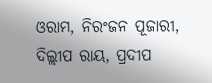ଓରାମ, ନିରଂଜନ ପୂଜାରୀ, ଦିଲ୍ଲୀପ ରାୟ, ପ୍ରଦୀପ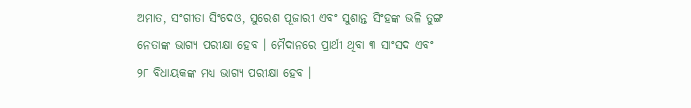ଅମାତ, ସଂଗୀତା ସିଂଦେଓ, ସୁରେଶ ପୂଜାରୀ ଏବଂ ସୁଶାନ୍ତ ସିଂହଙ୍କ ଭଳି ତୁଙ୍ଗ ନେତାଙ୍କ ଭାଗ୍ୟ ପରୀକ୍ଷା ହେବ । ମୈଦାନରେ ପ୍ରାର୍ଥୀ ଥିବା ୩ ସାଂସଦ ଏବଂ ୨୮ ବିଧାୟକଙ୍କ ମଧ୍ୟ ଭାଗ୍ୟ ପରୀକ୍ଷା ହେବ ।